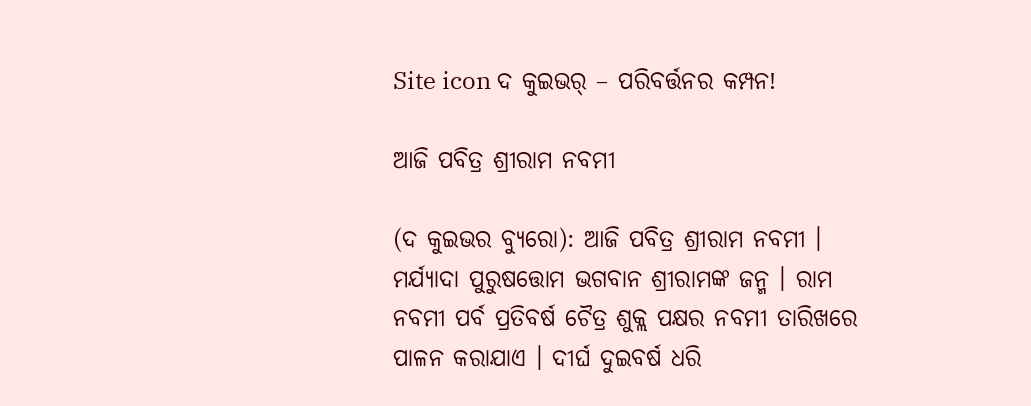Site icon ଦ କୁଇଭର୍ – ପରିବର୍ତ୍ତନର କମ୍ପନ!

ଆଜି ପବିତ୍ର ଶ୍ରୀରାମ ନବମୀ

(ଦ କୁଇଭର ବ୍ୟୁରୋ): ଆଜି ପବିତ୍ର ଶ୍ରୀରାମ ନବମୀ । ମର୍ଯ୍ୟାଦା ପୁରୁଷତ୍ତୋମ ଭଗବାନ ଶ୍ରୀରାମଙ୍କ ଜନ୍ମ । ରାମ ନବମୀ ପର୍ବ ପ୍ରତିବର୍ଷ ଚୈତ୍ର ଶୁକ୍ଲ ପକ୍ଷର ନବମୀ ତାରିଖରେ ପାଳନ କରାଯାଏ । ଦୀର୍ଘ ଦୁଇବର୍ଷ ଧରି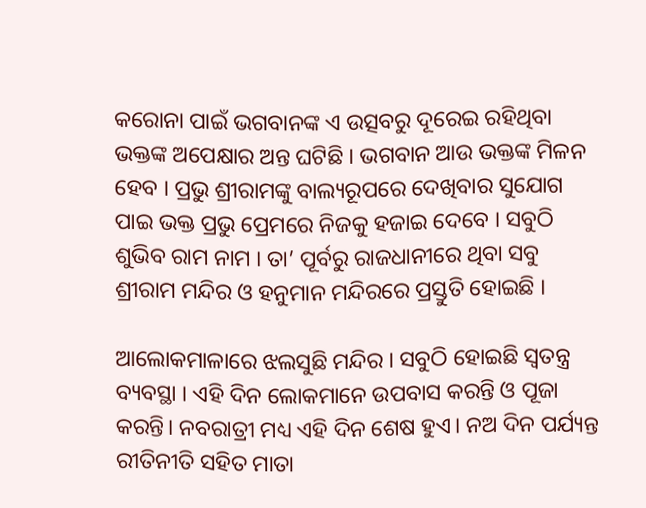କରୋନା ପାଇଁ ଭଗବାନଙ୍କ ଏ ଉତ୍ସବରୁ ଦୂରେଇ ରହିଥିବା ଭକ୍ତଙ୍କ ଅପେକ୍ଷାର ଅନ୍ତ ଘଟିଛି । ଭଗବାନ ଆଉ ଭକ୍ତଙ୍କ ମିଳନ ହେବ । ପ୍ରଭୁ ଶ୍ରୀରାମଙ୍କୁ ବାଲ୍ୟରୂପରେ ଦେଖିବାର ସୁଯୋଗ ପାଇ ଭକ୍ତ ପ୍ରଭୁ ପ୍ରେମରେ ନିଜକୁ ହଜାଇ ଦେବେ । ସବୁଠି ଶୁଭିବ ରାମ ନାମ । ତା’ ପୂର୍ବରୁ ରାଜଧାନୀରେ ଥିବା ସବୁ ଶ୍ରୀରାମ ମନ୍ଦିର ଓ ହନୁମାନ ମନ୍ଦିରରେ ପ୍ରସ୍ତୁତି ହୋଇଛି ।

ଆଲୋକମାଳାରେ ଝଲସୁଛି ମନ୍ଦିର । ସବୁଠି ହୋଇଛି ସ୍ୱତନ୍ତ୍ର ବ୍ୟବସ୍ଥା । ଏହି ଦିନ ଲୋକମାନେ ଉପବାସ କରନ୍ତି ଓ ପୂଜା କରନ୍ତି। ନବରାତ୍ରୀ ମଧ୍ୟ ଏହି ଦିନ ଶେଷ ହୁଏ। ନଅ ଦିନ ପର୍ଯ୍ୟନ୍ତ ରୀତିନୀତି ସହିତ ମାତା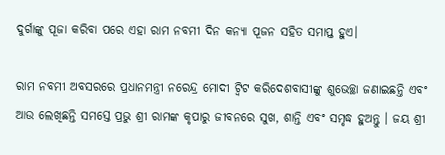ଦୁର୍ଗାଙ୍କୁ ପୂଜା କରିବା ପରେ ଏହା ରାମ ନବମୀ ଦିନ କନ୍ୟା ପୂଜନ ସହିତ ସମାପ୍ତ ହୁଏ।

ରାମ ନବମୀ ଅବସରରେ ପ୍ରଧାନମନ୍ତ୍ରୀ ନରେନ୍ଦ୍ର ମୋଦୀ ଟ୍ୱିଟ କରିଦେଶବାସୀଙ୍କୁ ଶୁଭେଚ୍ଛା ଜଣାଇଛନ୍ତି ଏବଂ ଆଉ ଲେଖିଛନ୍ତି ସମସ୍ତେ ପ୍ରଭୁ ଶ୍ରୀ ରାମଙ୍କ କୃପାରୁ ଜୀବନରେ ସୁଖ, ଶାନ୍ତି ଏବଂ ସମୃଦ୍ଧ ହୁଅନ୍ତୁ । ଜୟ ଶ୍ରୀ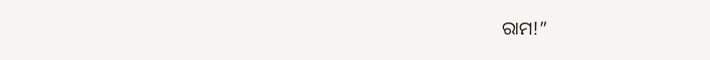ରାମ!”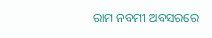ରାମ ନବମୀ ଅବସରରେ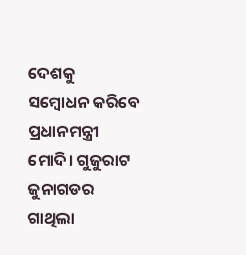ଦେଶକୁ ସମ୍ବୋଧନ କରିବେ ପ୍ରଧାନମନ୍ତ୍ରୀ ମୋଦି। ଗୁଜୁରାଟ ଜୁନାଗଡର ଗାଥିଲା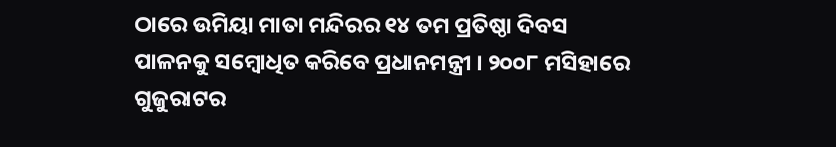ଠାରେ ଉମିୟା ମାତା ମନ୍ଦିରର ୧୪ ତମ ପ୍ରତିଷ୍ଠା ଦିବସ ପାଳନକୁ ସମ୍ବୋଧିତ କରିବେ ପ୍ରଧାନମନ୍ତ୍ରୀ । ୨୦୦୮ ମସିହାରେ ଗୁଜୁରାଟର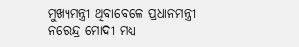ମୁଖ୍ୟମନ୍ତ୍ରୀ ଥିବାବେଳେ ପ୍ରଧାନମନ୍ତ୍ରୀ ନରେନ୍ଦ୍ର ମୋଦୀ ମଧ୍ୟ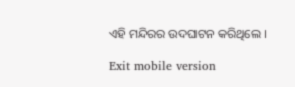ଏହି ମନ୍ଦିରର ଉଦଘାଟନ କରିଥିଲେ ।

Exit mobile version